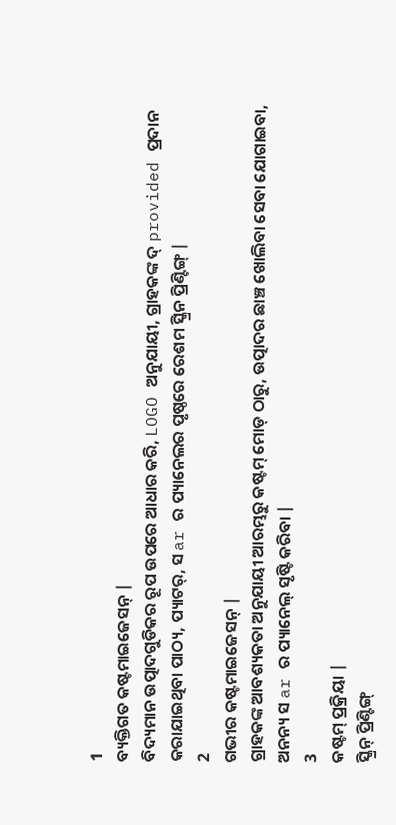1
ବ୍ୟକ୍ତିଗତ କଷ୍ଟମାଇଜେସନ୍ |
ବିଦ୍ୟମାନ ଉତ୍ପାଦଗୁଡିକର ରୂପ ଉପରେ ଆଧାର କରି, LOGO ଅନୁଯାୟୀ, ଗ୍ରାହକଙ୍କ ଦ୍ provided ପ୍ରଦାନ କରାଯାଇଥିବା ପାଠ୍ୟ, ପ୍ୟାଟର୍, ସ ar ର ପ୍ୟାନେଲର ପୃଷ୍ଠରେ ରେଶମ ସ୍କ୍ରିନ ପ୍ରିଣ୍ଟିଙ୍ଗ୍ |
2
ଗଭୀର କଷ୍ଟମାଇଜେସନ୍ |
ଗ୍ରାହକଙ୍କ ଆବଶ୍ୟକତା ଅନୁଯାୟୀ ଆରମ୍ଭରୁ କଷ୍ଟମ୍ ମୋଡ୍ ଠାରୁ, ଉତ୍ପାଦର ଛାଞ୍ଚ ଖୋଲିବା ସେବା ଯୋଗାଇବା, ଅନନ୍ୟ ସ ar ର ପ୍ୟାନେଲ୍ ସୃଷ୍ଟି କରିବା |
3
କଷ୍ଟମ୍ ପ୍ରକ୍ରିୟା |
ସ୍କ୍ରିନ୍ ପ୍ରିଣ୍ଟିଙ୍ଗ୍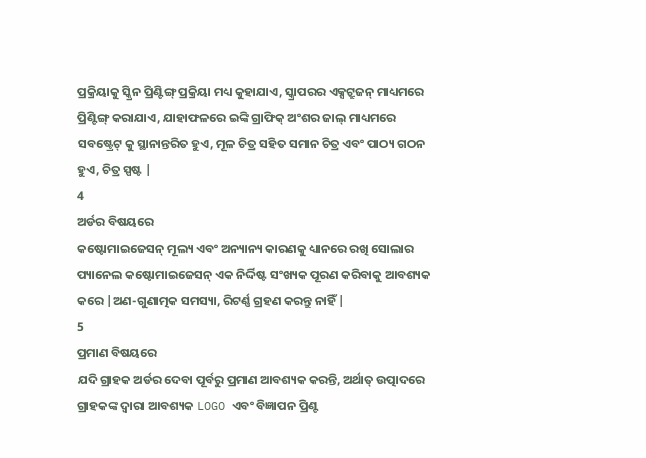ପ୍ରକ୍ରିୟାକୁ ସ୍କ୍ରିନ ପ୍ରିଣ୍ଟିଙ୍ଗ୍ ପ୍ରକ୍ରିୟା ମଧ୍ୟ କୁହାଯାଏ, ସ୍କ୍ରାପରର ଏକ୍ସଟ୍ରୁଜନ୍ ମାଧ୍ୟମରେ ପ୍ରିଣ୍ଟିଙ୍ଗ୍ କରାଯାଏ, ଯାହାଫଳରେ ଇଙ୍କି ଗ୍ରାଫିକ୍ ଅଂଶର ଜାଲ୍ ମାଧ୍ୟମରେ ସବଷ୍ଟ୍ରେଟ୍ କୁ ସ୍ଥାନାନ୍ତରିତ ହୁଏ, ମୂଳ ଚିତ୍ର ସହିତ ସମାନ ଚିତ୍ର ଏବଂ ପାଠ୍ୟ ଗଠନ ହୁଏ, ଚିତ୍ର ସ୍ପଷ୍ଟ |
4
ଅର୍ଡର ବିଷୟରେ
କଷ୍ଟୋମାଇଜେସନ୍ ମୂଲ୍ୟ ଏବଂ ଅନ୍ୟାନ୍ୟ କାରଣକୁ ଧ୍ୟାନରେ ରଖି ସୋଲାର ପ୍ୟାନେଲ କଷ୍ଟୋମାଇଜେସନ୍ ଏକ ନିର୍ଦ୍ଦିଷ୍ଟ ସଂଖ୍ୟକ ପୂରଣ କରିବାକୁ ଆବଶ୍ୟକ କରେ |ଅଣ-ଗୁଣାତ୍ମକ ସମସ୍ୟା, ରିଟର୍ଣ୍ଣ ଗ୍ରହଣ କରନ୍ତୁ ନାହିଁ |
5
ପ୍ରମାଣ ବିଷୟରେ
ଯଦି ଗ୍ରାହକ ଅର୍ଡର ଦେବା ପୂର୍ବରୁ ପ୍ରମାଣ ଆବଶ୍ୟକ କରନ୍ତି, ଅର୍ଥାତ୍ ଉତ୍ପାଦରେ ଗ୍ରାହକଙ୍କ ଦ୍ୱାରା ଆବଶ୍ୟକ LOGO ଏବଂ ବିଜ୍ଞାପନ ପ୍ରିଣ୍ଟ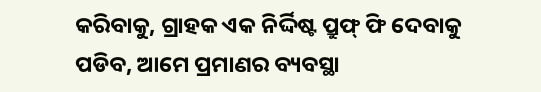କରିବାକୁ, ଗ୍ରାହକ ଏକ ନିର୍ଦ୍ଦିଷ୍ଟ ପ୍ରୁଫ୍ ଫି ଦେବାକୁ ପଡିବ, ଆମେ ପ୍ରମାଣର ବ୍ୟବସ୍ଥା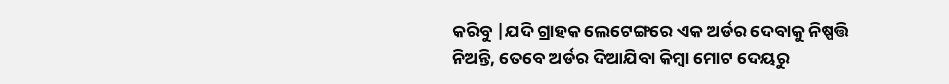କରିବୁ |ଯଦି ଗ୍ରାହକ ଲେଟେଙ୍ଗରେ ଏକ ଅର୍ଡର ଦେବାକୁ ନିଷ୍ପତ୍ତି ନିଅନ୍ତି, ତେବେ ଅର୍ଡର ଦିଆଯିବା କିମ୍ବା ମୋଟ ଦେୟରୁ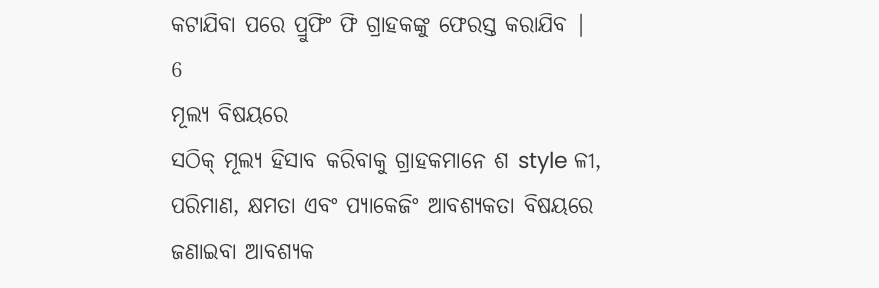କଟାଯିବା ପରେ ପ୍ରୁଫିଂ ଫି ଗ୍ରାହକଙ୍କୁ ଫେରସ୍ତ କରାଯିବ |
6
ମୂଲ୍ୟ ବିଷୟରେ
ସଠିକ୍ ମୂଲ୍ୟ ହିସାବ କରିବାକୁ ଗ୍ରାହକମାନେ ଶ style ଳୀ, ପରିମାଣ, କ୍ଷମତା ଏବଂ ପ୍ୟାକେଜିଂ ଆବଶ୍ୟକତା ବିଷୟରେ ଜଣାଇବା ଆବଶ୍ୟକ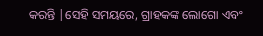କରନ୍ତି |ସେହି ସମୟରେ, ଗ୍ରାହକଙ୍କ ଲୋଗୋ ଏବଂ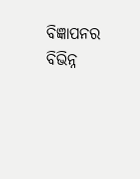ବିଜ୍ଞାପନର ବିଭିନ୍ନ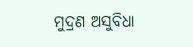ମୁଦ୍ରଣ ଅସୁବିଧା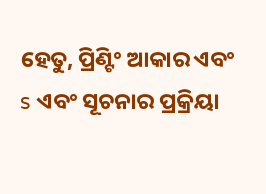ହେତୁ, ପ୍ରିଣ୍ଟିଂ ଆକାର ଏବଂ s ଏବଂ ସୂଚନାର ପ୍ରକ୍ରିୟା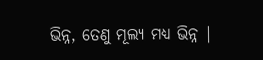ଭିନ୍ନ, ତେଣୁ ମୂଲ୍ୟ ମଧ୍ୟ ଭିନ୍ନ |